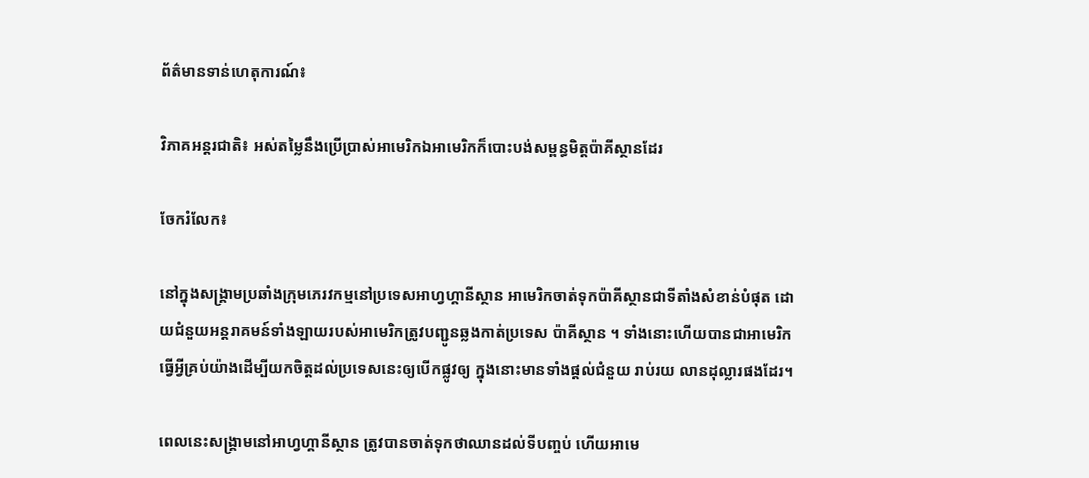ព័ត៌មានទាន់ហេតុការណ៍៖

វិភាគអន្តរជាតិ៖ អស់តម្លៃនឹងប្រើប្រាស់អាមេរិកឯអាមេរិកក៏បោះបង់សម្ពន្ធមិត្តប៉ាគីស្ថានដែរ

ចែករំលែក៖

នៅក្នុងសង្គ្រាមប្រឆាំងក្រុមភេរវកម្មនៅប្រទេសអាហ្វហ្គានីស្ថាន អាមេរិកចាត់ទុកប៉ាគីស្ថានជាទីតាំងសំខាន់បំផុត ដោយជំនួយអន្តរាគមន៍ទាំងឡាយរបស់អាមេរិកត្រូវបញ្ជូនឆ្លងកាត់ប្រទេស ប៉ាគីស្ថាន ។ ទាំងនោះហើយបានជាអាមេរិកធ្វើអ្វីគ្រប់យ៉ាងដើម្បីយកចិត្តដល់ប្រទេសនេះឲ្យបើកផ្លូវឲ្យ ក្នុងនោះមានទាំងផ្តល់ជំនួយ រាប់រយ លានដុល្លារផងដែរ។

ពេលនេះសង្គ្រាមនៅអាហ្វហ្គានីស្ថាន ត្រូវបានចាត់ទុកថាឈានដល់ទីបញ្ចប់ ហើយអាមេ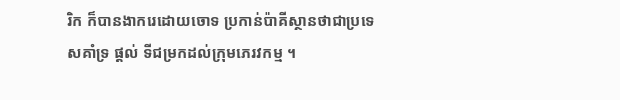រិក ក៏បានងាករេដោយចោទ ប្រកាន់ប៉ាគីស្ថានថាជាប្រទេសគាំទ្រ ផ្តល់ ទីជម្រកដល់ក្រុមភេរវកម្ម ។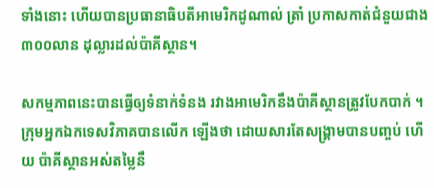ទាំងនោះ ហើយបានប្រធានាធិបតីអាមេរិកដូណាល់ ត្រាំ ប្រកាសកាត់ជំនួយជាង ៣០០លាន ដុល្លារដល់ប៉ាគីស្ថាន។

សកម្មភាពនេះបានធ្វើឲ្យទំនាក់ទំនង រវាងអាមេរិកនឹងប៉ាគីស្ថានត្រូវបែកបាក់ ។ក្រុមអ្នកឯកទេសវិភាគបានលើក ឡើងថា ដោយសារតែសង្គ្រាមបានបញ្ចប់ ហើយ ប៉ាគីស្ថានអស់តម្លៃនឹ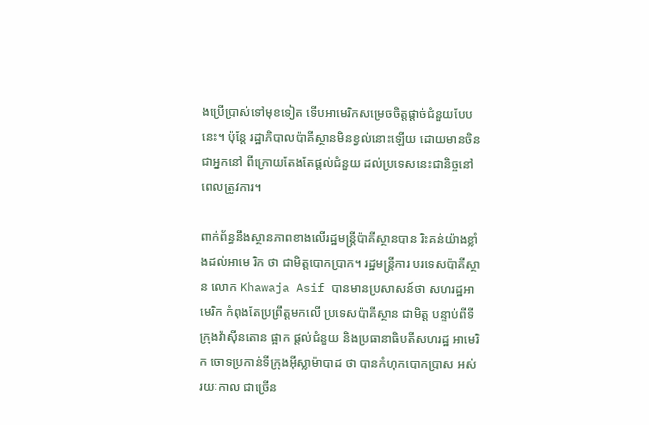ងប្រើប្រាស់ទៅមុខទៀត ទើបអាមេរិកសម្រេចចិត្តផ្តាច់ជំនួយបែបនេះ។ ប៉ុន្តែ រដ្ឋាភិបាលប៉ាគីស្ថានមិនខ្វល់នោះឡើយ ដោយមានចិន ជាអ្នកនៅ ពីក្រោយតែងតែផ្តល់ជំនួយ ដល់ប្រទេសនេះជានិច្ចនៅពេលត្រូវការ។

ពាក់ព័ន្ធនឹងស្ថានភាពខាងលើរដ្ឋមន្ត្រីប៉ាគីស្ថានបាន រិះគន់យ៉ាងខ្លាំងដល់អាមេ រិក ថា ជាមិត្តបោកប្រាក។ រដ្ឋមន្ត្រីការ បរទេសប៉ាគីស្ថាន លោក Khawaja Asif បានមានប្រសាសន៍ថា សហរដ្ឋអាមេរិក កំពុងតែប្រព្រឹត្តមកលើ ប្រទេសប៉ាគីស្ថាន ជាមិត្ត បន្ទាប់ពីទីក្រុងវ៉ាស៊ីនតោន ផ្អាក ផ្តល់ជំនួយ និងប្រធានាធិបតីសហរដ្ឋ អាមេរិក ចោទប្រកាន់ទីក្រុងអុីស្លាម៉ាបាដ ថា បានកំហុកបោកប្រាស អស់រយៈកាល ជាច្រើន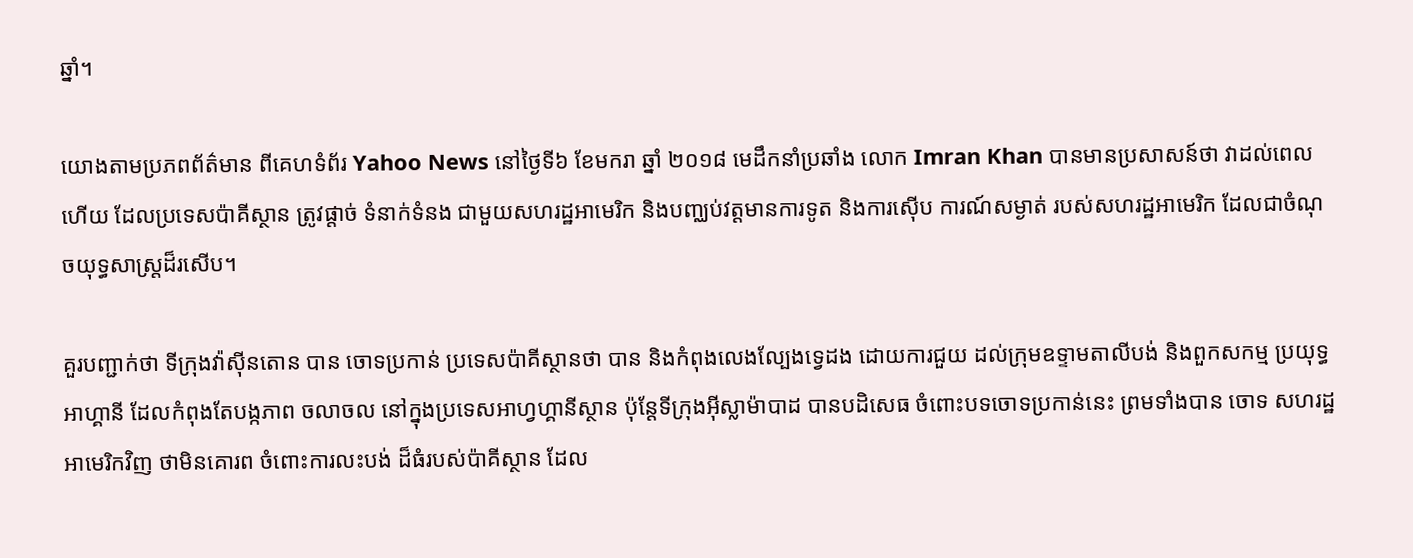ឆ្នាំ។

យោងតាមប្រភពព័ត៌មាន ពីគេហទំព័រ Yahoo News នៅថ្ងៃទី៦ ខែមករា ឆ្នាំ ២០១៨ មេដឹកនាំប្រឆាំង លោក Imran Khan បានមានប្រសាសន៍ថា វាដល់ពេល ហើយ ដែលប្រទេសប៉ាគីស្ថាន ត្រូវផ្តាច់ ទំនាក់ទំនង ជាមួយសហរដ្ឋអាមេរិក និងបញ្ឈប់វត្តមានការទូត និងការស៊ើប ការណ៍សម្ងាត់ របស់សហរដ្ឋអាមេរិក ដែលជាចំណុចយុទ្ធសាស្ត្រដ៏រសើប។

គួរបញ្ជាក់ថា ទីក្រុងវ៉ាស៊ីនតោន បាន ចោទប្រកាន់ ប្រទេសប៉ាគីស្ថានថា បាន និងកំពុងលេងល្បែងទ្វេដង ដោយការជួយ ដល់ក្រុមឧទ្ទាមតាលីបង់ និងពួកសកម្ម ប្រយុទ្ធអាហ្គានី ដែលកំពុងតែបង្កភាព ចលាចល នៅក្នុងប្រទេសអាហ្វហ្គានីស្ថាន ប៉ុន្តែទីក្រុងអ៊ីស្លាម៉ាបាដ បានបដិសេធ ចំពោះបទចោទប្រកាន់នេះ ព្រមទាំងបាន ចោទ សហរដ្ឋអាមេរិកវិញ ថាមិនគោរព ចំពោះការលះបង់ ដ៏ធំរបស់ប៉ាគីស្ថាន ដែល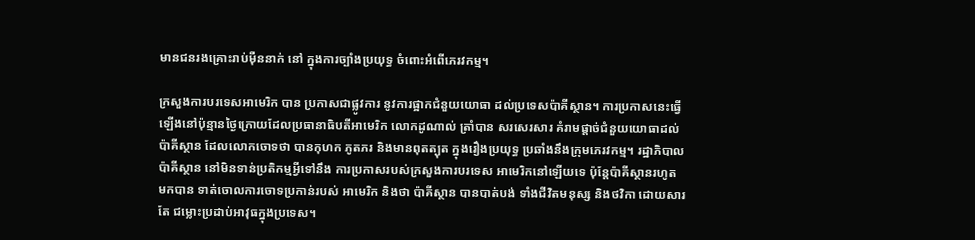មានជនរងគ្រោះរាប់ម៉ឺននាក់ នៅ ក្នុងការច្បាំងប្រយុទ្ធ ចំពោះអំពើភេរវកម្ម។

ក្រសួងការបរទេសអាមេរិក បាន ប្រកាសជាផ្លូវការ នូវការផ្អាកជំនួយយោធា ដល់ប្រទេសប៉ាគីស្ថាន។ ការប្រកាសនេះធ្វើឡើងនៅប៉ុន្មានថ្ងៃក្រោយដែលប្រធានាធិបតីអាមេរិក លោកដូណាល់ ត្រាំបាន សរសេរសារ គំរាមផ្តាច់ជំនួយយោធាដល់ប៉ាគីស្ថាន ដែលលោកចោទថា បានកុហក ភូតភរ និងមានពុតត្បុត ក្នុងរឿងប្រយុទ្ធ ប្រឆាំងនឹងក្រុមភេរវកម្ម។ រដ្ឋាភិបាល ប៉ាគីស្ថាន នៅមិនទាន់ប្រតិកម្មអ្វីទៅនឹង ការប្រកាសរបស់ក្រសួងការបរទេស អាមេរិកនៅឡើយទេ ប៉ុន្តែប៉ាគីស្ថានរហូត មកបាន ទាត់ចោលការចោទប្រកាន់របស់ អាមេរិក និងថា ប៉ាគីស្ថាន បានបាត់បង់ ទាំងជីវិតមនុស្ស និងថវិកា ដោយសារតែ ជម្លោះប្រដាប់អាវុធក្នុងប្រទេស។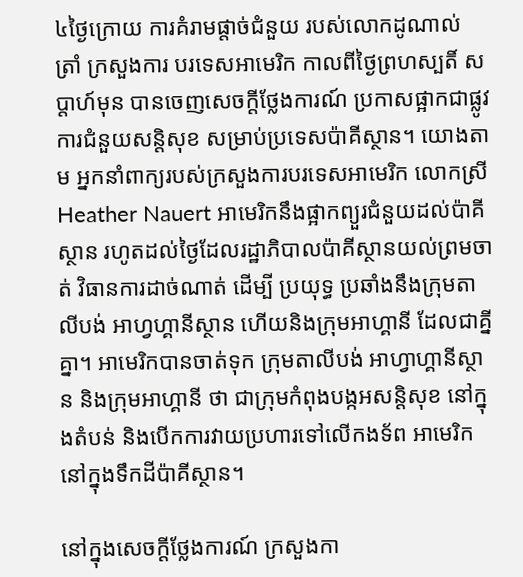៤ថ្ងៃក្រោយ ការគំរាមផ្តាច់ជំនួយ របស់លោកដូណាល់ ត្រាំ ក្រសួងការ បរទេសអាមេរិក កាលពីថ្ងៃព្រហស្បតិ៍ សប្តាហ៍មុន បានចេញសេចក្តីថ្លែងការណ៍ ប្រកាសផ្អាកជាផ្លូវការជំនួយសន្តិសុខ សម្រាប់ប្រទេសប៉ាគីស្ថាន។ យោងតាម អ្នកនាំពាក្យរបស់ក្រសួងការបរទេសអាមេរិក លោកស្រី Heather Nauert អាមេរិកនឹងផ្អាកព្យួរជំនួយដល់ប៉ាគីស្ថាន រហូតដល់ថ្ងៃដែលរដ្ឋាភិបាលប៉ាគីស្ថានយល់ព្រមចាត់ វិធានការដាច់ណាត់ ដើម្បី ប្រយុទ្ធ ប្រឆាំងនឹងក្រុមតាលីបង់ អាហ្វហ្គានីស្ថាន ហើយនិងក្រុមអាហ្គានី ដែលជាគ្នីគ្នា។ អាមេរិកបានចាត់ទុក ក្រុមតាលីបង់ អាហ្វាហ្គានីស្ថាន និងក្រុមអាហ្គានី ថា ជាក្រុមកំពុងបង្កអសន្តិសុខ នៅក្នុងតំបន់ និងបើកការវាយប្រហារទៅលើកងទ័ព អាមេរិក នៅក្នុងទឹកដីប៉ាគីស្ថាន។

នៅក្នុងសេចក្តីថ្លែងការណ៍ ក្រសួងកា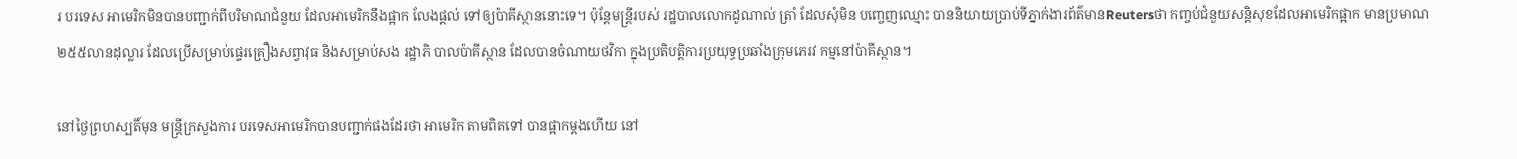រ បរទេស អាមេរិកមិនបានបញ្ជាក់ពីបរិមាណជំនួយ ដែលអាមេរិកនឹងផ្អាក លែងផ្តល់ ទៅឲ្យប៉ាគីស្ថាននោះទេ។ ប៉ុន្តែមន្រ្តីរបស់ រដ្ឋបាលលោកដូណាល់ ត្រាំ ដែលសុំមិន បញ្ចេញឈ្មោះ បាននិយាយប្រាប់ទីភ្នាក់ងារព័ត៌មានReutersថា កញ្ចប់ជំនួយសន្តិសុខដែលអាមេរិកផ្អាក មានប្រមាណ ២៥៥លានដុល្លារ ដែលប្រើសម្រាប់ផ្ទេរគ្រឿងសព្វាវុធ និងសម្រាប់សង រដ្ឋាភិ បាលប៉ាគីស្ថាន ដែលបានចំណាយថវិកា ក្នុងប្រតិបត្តិការប្រយុទ្ធប្រឆាំងក្រុមភេរវ កម្មនៅប៉ាគីស្ថាន។

នៅថ្ងៃព្រហស្បតិ៍មុន មន្រ្តីក្រសួងការ បរទេសអាមេរិកបានបញ្ជាក់ផងដែរថា អាមេរិក តាមពិតទៅ បានផ្អាកម្តងហើយ នៅ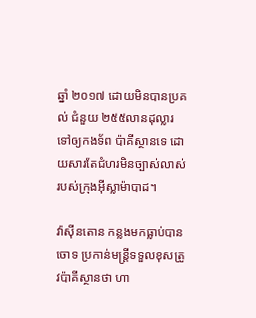ឆ្នាំ ២០១៧ ដោយមិនបានប្រគល់ ជំនួយ ២៥៥លានដុល្លារ ទៅឲ្យកងទ័ព ប៉ាគីស្ថានទេ ដោយសារតែជំហរមិនច្បាស់លាស់របស់ក្រុងអុីស្លាម៉ាបាដ។

វ៉ាស៊ីនតោន កន្លងមកធ្លាប់បានចោទ ប្រកាន់មន្រ្តីទទួលខុសត្រូវប៉ាគីស្ថានថា ហា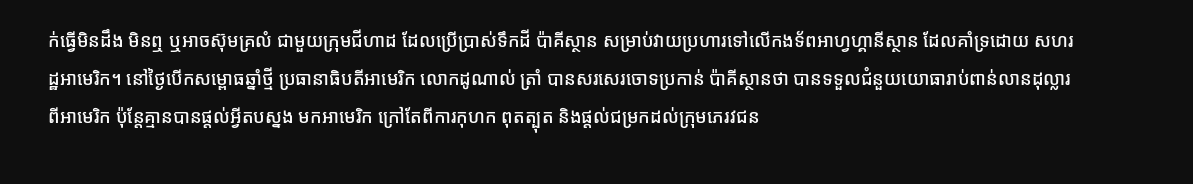ក់ធ្វើមិនដឹង មិនឮ ឬអាចស៊ុមគ្រលំ ជាមួយក្រុមជីហាដ ដែលប្រើប្រាស់ទឹកដី ប៉ាគីស្ថាន សម្រាប់វាយប្រហារទៅលើកងទ័ពអាហ្វហ្គានីស្ថាន ដែលគាំទ្រដោយ សហរដ្ឋអាមេរិក។ នៅថ្ងៃបើកសម្ពោធឆ្នាំថ្មី ប្រធានាធិបតីអាមេរិក លោកដូណាល់ ត្រាំ បានសរសេរចោទប្រកាន់ ប៉ាគីស្ថានថា បានទទួលជំនួយយោធារាប់ពាន់លានដុល្លារ ពីអាមេរិក ប៉ុន្តែគ្មានបានផ្តល់អ្វីតបស្នង មកអាមេរិក ក្រៅតែពីការកុហក ពុតត្បុត និងផ្តល់ជម្រកដល់ក្រុមភេរវជន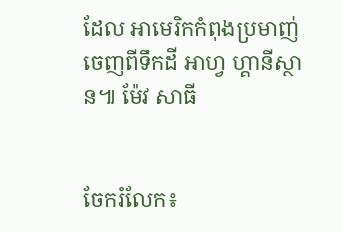ដែល អាមេរិកកំពុងប្រមាញ់ចេញពីទឹកដី អាហ្វ ហ្គានីស្ថាន៕ ម៉ែវ សាធី


ចែករំលែក៖